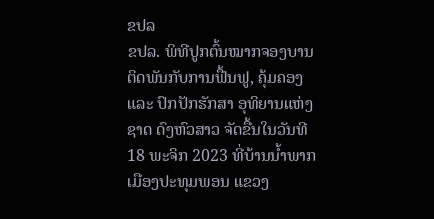ຂປລ
ຂປລ. ພິທີປູກຕົ້ນໝາກຈອງບານ ຕິດພັນກັບການຟື້ນຟູ, ຄຸ້ມຄອງ ແລະ ປົກປັກຮັກສາ ອຸທິຍານແຫ່ງຊາດ ດົງຫົວສາວ ຈັດຂື້ນໃນວັນທີ 18 ພະຈິກ 2023 ທີ່ບ້ານນ້ຳພາກ ເມືອງປະທຸມພອນ ແຂວງ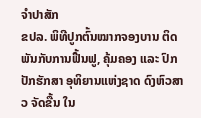ຈຳປາສັກ
ຂປລ. ພິທີປູກຕົ້ນໝາກຈອງບານ ຕິດພັນກັບການຟື້ນຟູ, ຄຸ້ມຄອງ ແລະ ປົກປັກຮັກສາ ອຸທິຍານແຫ່ງຊາດ ດົງຫົວສາວ ຈັດຂື້ນ ໃນ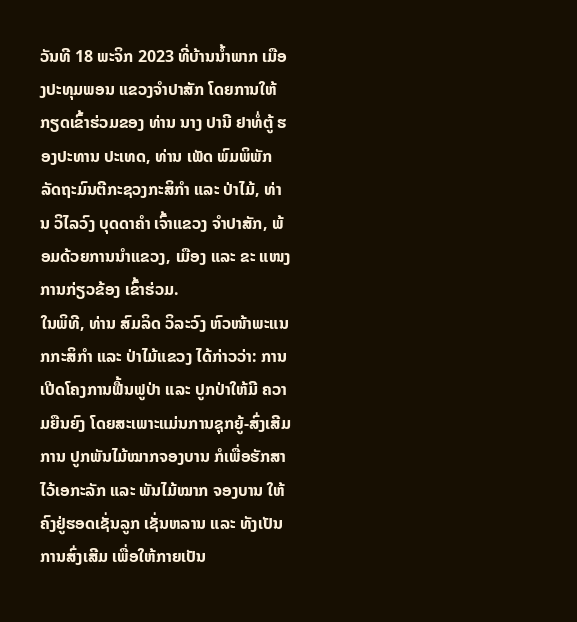ວັນທີ 18 ພະຈິກ 2023 ທີ່ບ້ານນ້ຳພາກ ເມືອງປະທຸມພອນ ແຂວງຈຳປາສັກ ໂດຍການໃຫ້ກຽດເຂົ້າຮ່ວມຂອງ ທ່ານ ນາງ ປານີ ຢາທໍ່ຕູ້ ຮອງປະທານ ປະເທດ, ທ່ານ ເພັດ ພົມພິພັກ ລັດຖະມົນຕີກະຊວງກະສິກຳ ແລະ ປ່າໄມ້, ທ່ານ ວິໄລວົງ ບຸດດາຄຳ ເຈົ້າແຂວງ ຈໍາປາສັກ, ພ້ອມດ້ວຍການນຳແຂວງ, ເມືອງ ແລະ ຂະ ແໜງການກ່ຽວຂ້ອງ ເຂົ້າຮ່ວມ.
ໃນພິທີ, ທ່ານ ສົມລິດ ວິລະວົງ ຫົວໜ້າພະແນກກະສິກຳ ແລະ ປ່າໄມ້ແຂວງ ໄດ້ກ່າວວ່າ: ການເປີດໂຄງການຟື້ນຟູປ່າ ແລະ ປູກປ່າໃຫ້ມີ ຄວາມຍືນຍົງ ໂດຍສະເພາະແມ່ນການຊຸກຍູ້-ສົ່ງເສີມການ ປູກພັນໄມ້ໝາກຈອງບານ ກໍເພື່ອຮັກສາໄວ້ເອກະລັກ ແລະ ພັນໄມ້ໝາກ ຈອງບານ ໃຫ້ຄົງຢູ່ຮອດເຊັ່ນລູກ ເຊັ່ນຫລານ ແລະ ທັງເປັນການສົ່ງເສີມ ເພື່ອໃຫ້ກາຍເປັນ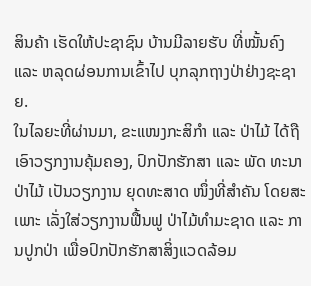ສິນຄ້າ ເຮັດໃຫ້ປະຊາຊົນ ບ້ານມີລາຍຮັບ ທີ່ໝັ້ນຄົງ ແລະ ຫລຸດຜ່ອນການເຂົ້າໄປ ບຸກລຸກຖາງປ່າຢ່າງຊະຊາຍ.
ໃນໄລຍະທີ່ຜ່ານມາ, ຂະແໜງກະສິກຳ ແລະ ປ່າໄມ້ ໄດ້ຖືເອົາວຽກງານຄຸ້ມຄອງ, ປົກປັກຮັກສາ ແລະ ພັດ ທະນາ ປ່າໄມ້ ເປັນວຽກງານ ຍຸດທະສາດ ໜຶ່ງທີ່ສຳຄັນ ໂດຍສະເພາະ ເລັ່ງໃສ່ວຽກງານຟື້ນຟູ ປ່າໄມ້ທຳມະຊາດ ແລະ ການປູກປ່າ ເພື່ອປົກປັກຮັກສາສິ່ງແວດລ້ອມ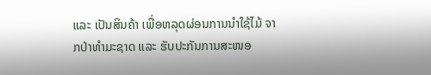ແລະ ເປັນສິນຄ້າ ເພື່ອຫລຸດຜ່ອນການນຳໃຊ້ໄມ້ ຈາກປ່າທຳມະຊາດ ແລະ ຮັບປະກັນການສະໜອ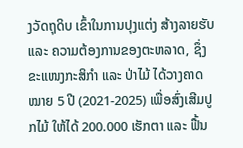ງວັດຖຸດິບ ເຂົ້າໃນການປຸງແຕ່ງ ສ້າງລາຍຮັບ ແລະ ຄວາມຕ້ອງການຂອງຕະຫລາດ, ຊຶ່ງຂະແໜງກະສິກຳ ແລະ ປ່າໄມ້ ໄດ້ວາງຄາດໝາຍ 5 ປີ (2021-2025) ເພື່ອສົ່ງເສີມປູກໄມ້ ໃຫ້ໄດ້ 200.000 ເຮັກຕາ ແລະ ຟື້ນ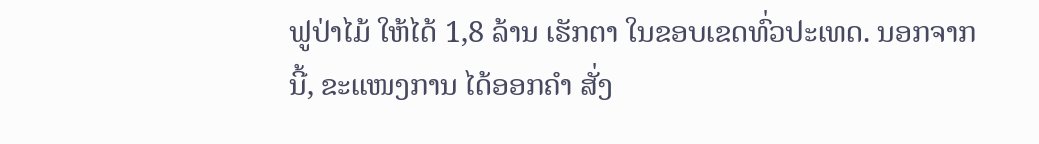ຟູປ່າໄມ້ ໃຫ້ໄດ້ 1,8 ລ້ານ ເຮັກຕາ ໃນຂອບເຂດທົ່ວປະເທດ. ນອກຈາກນີ້, ຂະແໜງການ ໄດ້ອອກຄຳ ສັ່ງ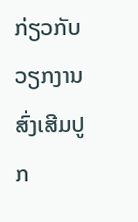ກ່ຽວກັບ ວຽກງານສົ່ງເສີມປູກ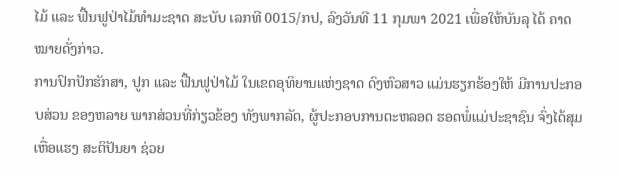ໄມ້ ແລະ ຟື້ນຟູປ່າໄມ້ທຳມະຊາດ ສະບັບ ເລກທີ 0015/ກປ, ລົງວັນທີ 11 ກຸມພາ 2021 ເພື່ອໃຫ້ບັນລຸ ໄດ້ ຄາດໝາຍດັ່ງກ່າວ.
ການປົກປັກຮັກສາ, ປູກ ແລະ ຟື້ນຟູປ່າໄມ້ ໃນເຂດອຸທິຍານແຫ່ງຊາດ ດົງຫົວສາວ ແມ່ນຮຽກຮ້ອງໃຫ້ ມີການປະກອບສ່ວນ ຂອງຫລາຍ ພາກສ່ວນທີ່ກ່ຽວຂ້ອງ ທັງພາກລັດ, ຜູ້ປະກອບການຕະຫລອດ ຮອດພໍ່ແມ່ປະຊາຊົນ ຈົ່ງໄດ້ສຸມເຫື່ອແຮງ ສະຕິປັນຍາ ຊ່ວຍ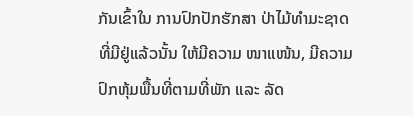ກັນເຂົ້າໃນ ການປົກປັກຮັກສາ ປ່າໄມ້ທຳມະຊາດ ທີ່ມີຢູ່ແລ້ວນັ້ນ ໃຫ້ມີຄວາມ ໜາແໜ້ນ, ມີຄວາມປົກຫຸ້ມພື້ນທີ່ຕາມທີ່ພັກ ແລະ ລັດ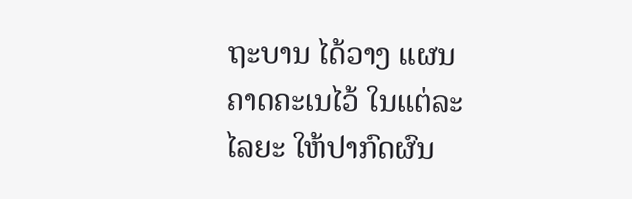ຖະບານ ໄດ້ວາງ ແຜນຄາດຄະເນໄວ້ ໃນແຕ່ລະໄລຍະ ໃຫ້ປາກົດຜົນ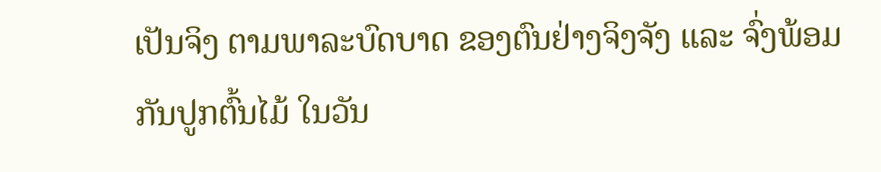ເປັນຈິງ ຕາມພາລະບົດບາດ ຂອງຕົນຢ່າງຈິງຈັງ ແລະ ຈົ່ງພ້ອມກັນປູກຕົ້ນໄມ້ ໃນວັນ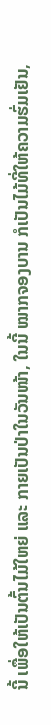ນີ້ ເພື່ອໃຫ້ເປັນຕົ້ນໄມ້ໃຫຍ່ ແລະ ກາຍເປັນປ່າໃນວັນໜ້າ, ໃນນີ້ ໝາກຈອງບານ ກໍເປັນໄມ້ທີ່ໃຫ້ຄວາມຮົ່ມເຢັນ,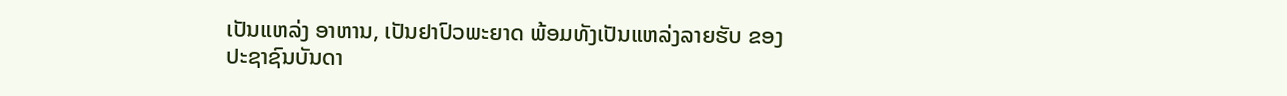ເປັນແຫລ່ງ ອາຫານ, ເປັນຢາປົວພະຍາດ ພ້ອມທັງເປັນແຫລ່ງລາຍຮັບ ຂອງປະຊາຊົນບັນດາ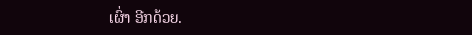ເຜົ່າ ອີກດ້ວຍ.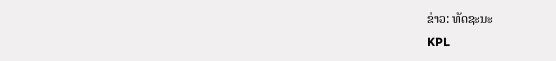ຂ່າວ: ທັດຊະນະ
KPL